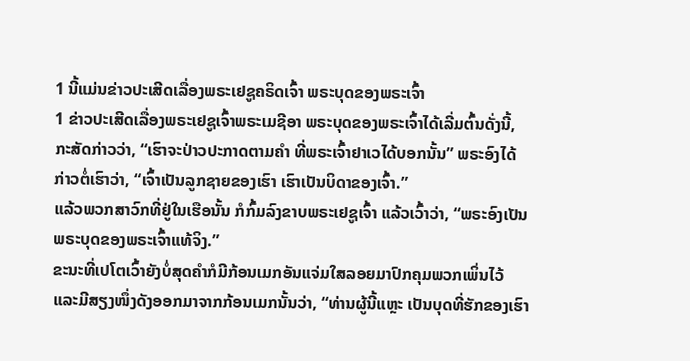1 ນີ້ແມ່ນຂ່າວປະເສີດເລື່ອງພຣະເຢຊູຄຣິດເຈົ້າ ພຣະບຸດຂອງພຣະເຈົ້າ
1 ຂ່າວປະເສີດເລື່ອງພຣະເຢຊູເຈົ້າພຣະເມຊີອາ ພຣະບຸດຂອງພຣະເຈົ້າໄດ້ເລີ່ມຕົ້ນດັ່ງນີ້,
ກະສັດກ່າວວ່າ, “ເຮົາຈະປ່າວປະກາດຕາມຄຳ ທີ່ພຣະເຈົ້າຢາເວໄດ້ບອກນັ້ນ” ພຣະອົງໄດ້ກ່າວຕໍ່ເຮົາວ່າ, “ເຈົ້າເປັນລູກຊາຍຂອງເຮົາ ເຮົາເປັນບິດາຂອງເຈົ້າ.”
ແລ້ວພວກສາວົກທີ່ຢູ່ໃນເຮືອນັ້ນ ກໍກົ້ມລົງຂາບພຣະເຢຊູເຈົ້າ ແລ້ວເວົ້າວ່າ, “ພຣະອົງເປັນພຣະບຸດຂອງພຣະເຈົ້າແທ້ຈິງ.”
ຂະນະທີ່ເປໂຕເວົ້າຍັງບໍ່ສຸດຄຳກໍມີກ້ອນເມກອັນແຈ່ມໃສລອຍມາປົກຄຸມພວກເພິ່ນໄວ້ ແລະມີສຽງໜຶ່ງດັງອອກມາຈາກກ້ອນເມກນັ້ນວ່າ, “ທ່ານຜູ້ນີ້ແຫຼະ ເປັນບຸດທີ່ຮັກຂອງເຮົາ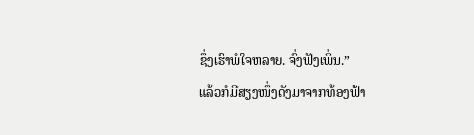ຊຶ່ງເຮົາພໍໃຈຫລາຍ. ຈົ່ງຟັງເພິ່ນ.”
ແລ້ວກໍມີສຽງໜຶ່ງດັງມາຈາກທ້ອງຟ້າ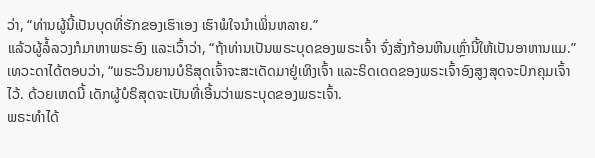ວ່າ, “ທ່ານຜູ້ນີ້ເປັນບຸດທີ່ຮັກຂອງເຮົາເອງ ເຮົາພໍໃຈນຳເພິ່ນຫລາຍ.”
ແລ້ວຜູ້ລໍ້ລວງກໍມາຫາພຣະອົງ ແລະເວົ້າວ່າ, “ຖ້າທ່ານເປັນພຣະບຸດຂອງພຣະເຈົ້າ ຈົ່ງສັ່ງກ້ອນຫີນເຫຼົ່ານີ້ໃຫ້ເປັນອາຫານແມ.”
ເທວະດາໄດ້ຕອບວ່າ, “ພຣະວິນຍານບໍຣິສຸດເຈົ້າຈະສະເດັດມາຢູ່ເທິງເຈົ້າ ແລະຣິດເດດຂອງພຣະເຈົ້າອົງສູງສຸດຈະປົກຄຸມເຈົ້າໄວ້. ດ້ວຍເຫດນີ້ ເດັກຜູ້ບໍຣິສຸດຈະເປັນທີ່ເອີ້ນວ່າພຣະບຸດຂອງພຣະເຈົ້າ.
ພຣະທຳໄດ້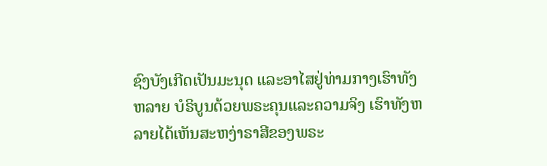ຊົງບັງເກີດເປັນມະນຸດ ແລະອາໄສຢູ່ທ່າມກາງເຮົາທັງຫລາຍ ບໍຣິບູນດ້ວຍພຣະຄຸນແລະຄວາມຈິງ ເຮົາທັງຫລາຍໄດ້ເຫັນສະຫງ່າຣາສີຂອງພຣະ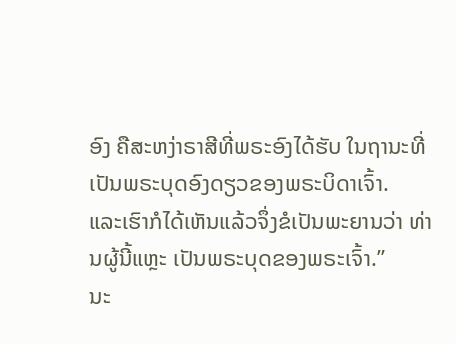ອົງ ຄືສະຫງ່າຣາສີທີ່ພຣະອົງໄດ້ຮັບ ໃນຖານະທີ່ເປັນພຣະບຸດອົງດຽວຂອງພຣະບິດາເຈົ້າ.
ແລະເຮົາກໍໄດ້ເຫັນແລ້ວຈຶ່ງຂໍເປັນພະຍານວ່າ ທ່ານຜູ້ນີ້ແຫຼະ ເປັນພຣະບຸດຂອງພຣະເຈົ້າ.”
ນະ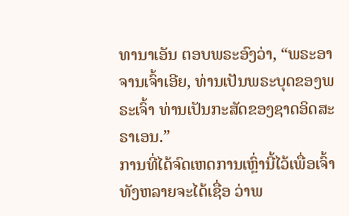ທານາເອັນ ຕອບພຣະອົງວ່າ, “ພຣະອາຈານເຈົ້າເອີຍ, ທ່ານເປັນພຣະບຸດຂອງພຣະເຈົ້າ ທ່ານເປັນກະສັດຂອງຊາດອິດສະຣາເອນ.”
ການທີ່ໄດ້ຈົດເຫດການເຫຼົ່ານີ້ໄວ້ເພື່ອເຈົ້າທັງຫລາຍຈະໄດ້ເຊື່ອ ວ່າພ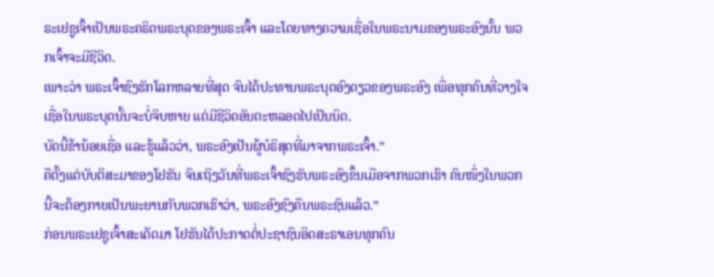ຣະເຢຊູເຈົ້າເປັນພຣະຄຣິດພຣະບຸດຂອງພຣະເຈົ້າ ແລະໂດຍທາງຄວາມເຊື່ອໃນພຣະນາມຂອງພຣະອົງນັ້ນ ພວກເຈົ້າຈະມີຊີວິດ.
ເພາະວ່າ ພຣະເຈົ້າຊົງຮັກໂລກຫລາຍທີ່ສຸດ ຈົນໄດ້ປະທານພຣະບຸດອົງດຽວຂອງພຣະອົງ ເພື່ອທຸກຄົນທີ່ວາງໃຈເຊື່ອໃນພຣະບຸດນັ້ນຈະບໍ່ຈິບຫາຍ ແຕ່ມີຊີວິດອັນຕະຫລອດໄປເປັນນິດ.
ບັດນີ້ຂ້ານ້ອຍເຊື່ອ ແລະຮູ້ແລ້ວວ່າ, ພຣະອົງເປັນຜູ້ບໍຣິສຸດທີ່ມາຈາກພຣະເຈົ້າ.”
ຄືຕັ້ງແຕ່ບັບຕິສະມາຂອງໂຢຮັນ ຈົນເຖິງວັນທີ່ພຣະເຈົ້າຊົງຮັບພຣະອົງຂຶ້ນເມືອຈາກພວກເຮົາ ຄົນໜຶ່ງໃນພວກນີ້ຈະຕ້ອງກາຍເປັນພະຍານກັບພວກເຮົາວ່າ, ພຣະອົງຊົງຄືນພຣະຊົນແລ້ວ.”
ກ່ອນພຣະເຢຊູເຈົ້າສະເດັດມາ ໂຢຮັນໄດ້ປະກາດຕໍ່ປະຊາຊົນອິດສະຣາເອນທຸກຄົນ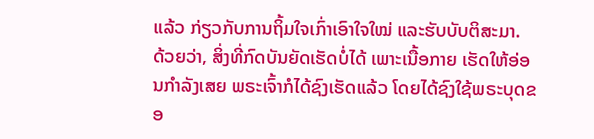ແລ້ວ ກ່ຽວກັບການຖິ້ມໃຈເກົ່າເອົາໃຈໃໝ່ ແລະຮັບບັບຕິສະມາ.
ດ້ວຍວ່າ, ສິ່ງທີ່ກົດບັນຍັດເຮັດບໍ່ໄດ້ ເພາະເນື້ອກາຍ ເຮັດໃຫ້ອ່ອນກຳລັງເສຍ ພຣະເຈົ້າກໍໄດ້ຊົງເຮັດແລ້ວ ໂດຍໄດ້ຊົງໃຊ້ພຣະບຸດຂອ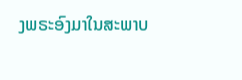ງພຣະອົງມາໃນສະພາບ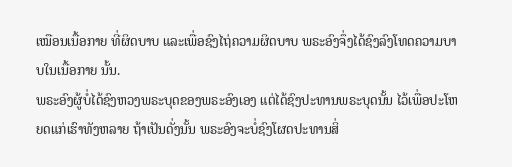ເໝືອນເນື້ອກາຍ ທີ່ຜິດບາບ ແລະເພື່ອຊົງໄຖ່ຄວາມຜິດບາບ ພຣະອົງຈຶ່ງໄດ້ຊົງລົງໂທດຄວາມບາບໃນເນື້ອກາຍ ນັ້ນ.
ພຣະອົງຜູ້ບໍ່ໄດ້ຊົງຫວງພຣະບຸດຂອງພຣະອົງເອງ ແຕ່ໄດ້ຊົງປະທານພຣະບຸດນັ້ນ ໄວ້ເພື່ອປະໂຫຍດແກ່ເຮົາທັງຫລາຍ ຖ້າເປັນດັ່ງນັ້ນ ພຣະອົງຈະບໍ່ຊົງໂຜດປະທານສິ່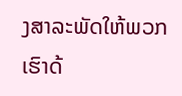ງສາລະພັດໃຫ້ພວກເຮົາດ້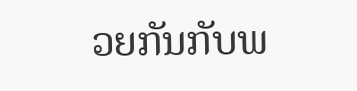ວຍກັນກັບພ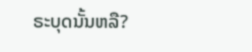ຣະບຸດນັ້ນຫລື?